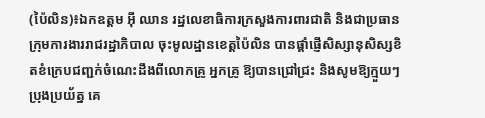(ប៉ៃលិន)៖ឯកឧត្តម អ៊ី ឈាន រដ្ឋលេខាធិការក្រសួងការពារជាតិ និងជាប្រធានក្រុមការងាររាជរដ្ឋាភិបាល ចុះមូលដ្ឋានខេត្តប៉ៃលិន បានផ្តាំផ្ញើសិស្សានុសិស្សខិតខំក្រេបជញ្ជក់ចំណេះដឹងពីលោកគ្រូ អ្នកគ្រូ ឱ្យបានជ្រៅជ្រះ និងសូមឱ្យក្មួយៗប្រុងប្រយ័ត្ន គេ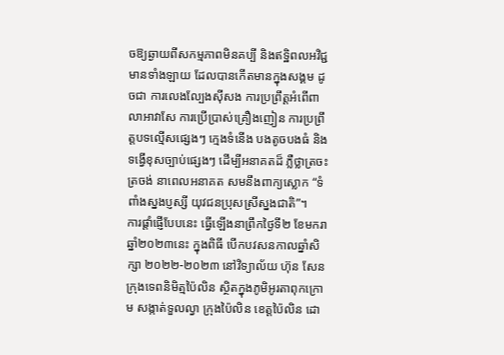ចឱ្យឆ្ងាយពីសកម្មភាពមិនគប្បី និងឥទ្ឋិពលអវិជ្ជមានទាំងឡាយ ដែលបានកើតមានក្នុងសង្គម ដូចជា ការលេងល្បែងស៊ីសង ការប្រព្រឹត្តអំពើពាលាអាវាសែ ការប្រើប្រាស់គ្រឿងញៀន ការប្រព្រឹត្តបទល្មើសផ្សេងៗ ក្មេងទំនើង បងតូចបងធំ និងទង្វើខុសច្បាប់ផ្សេងៗ ដើម្បីអនាគតដ៏ ភ្លឺថ្លាត្រចះត្រចង់ នាពេលអនាគត សមនឹងពាក្យស្លោក “ទំពាំងស្នងប្ញស្សី យុវជនប្រុសស្រីស្នងជាតិ”។
ការផ្តាំផ្ញើបែបនេះ ធ្វើឡើងនាព្រឹកថ្ងៃទី២ ខែមករា ឆ្នាំ២០២៣នេះ ក្នុងពិធី បើកបវសនកាលឆ្នាំសិក្សា ២០២២-២០២៣ នៅវិទ្យាល័យ ហ៊ុន សែន ក្រុងទេពនិមិត្មប៉ៃលិន ស្ថិតក្នុងភូមិអូរតាពុកក្រោម សង្កាត់ទួលល្វា ក្រុងប៉ៃលិន ខេត្តប៉ៃលិន ដោ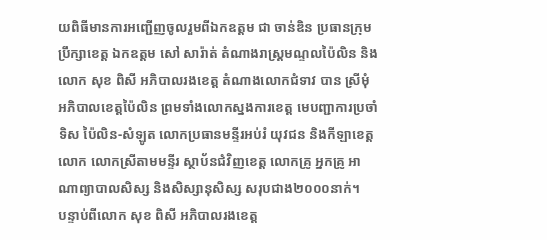យពិធីមានការអញ្ជើញចូលរួមពីឯកឧត្តម ជា ចាន់ឌិន ប្រធានក្រុមប្រឹក្សាខេត្ត ឯកឧត្តម សៅ សារ៉ាត់ តំណាងរាស្ត្រមណ្ទលប៉ៃលិន និងលោក សុខ ពិសី អភិបាលរងខេត្ត តំណាងលោកជំទាវ បាន ស្រីមុំ អភិបាលខេត្តប៉ៃលិន ព្រមទាំងលោកស្នងការខេត្ត មេបញ្ជាការប្រចាំទិស ប៉ៃលិន-សំឡូត លោកប្រធានមន្ទីរអប់រំ យុវជន និងកីឡាខេត្ត លោក លោកស្រីតាមមន្ទីរ ស្ថាប័នជំវិញខេត្ត លោកគ្រូ អ្នកគ្រូ អាណាព្យាបាលសិស្ស និងសិស្សានុសិស្ស សរុបជាង២០០០នាក់។
បន្ទាប់ពីលោក សុខ ពិសី អភិបាលរងខេត្ត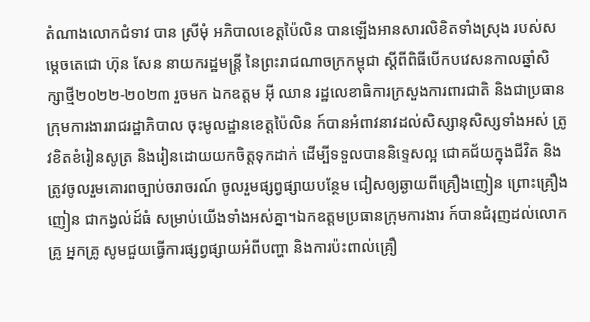តំណាងលោកជំទាវ បាន ស្រីមុំ អភិបាលខេត្តប៉ៃលិន បានឡើងអានសារលិខិតទាំងស្រុង របស់សម្តេចតេជោ ហ៊ុន សែន នាយករដ្ឋមន្ត្រី នៃព្រះរាជណាចក្រកម្ពុជា ស្តីពីពិធីបើកបវេសនកាលឆ្នាំសិក្សាថ្មី២០២២-២០២៣ រួចមក ឯកឧត្តម អ៊ី ឈាន រដ្ឋលេខាធិការក្រសួងការពារជាតិ និងជាប្រធានក្រុមការងាររាជរដ្ឋាភិបាល ចុះមូលដ្ឋានខេត្តប៉ៃលិន ក៍បានអំពាវនាវដល់សិស្សានុសិស្សទាំងអស់ ត្រូវខិតខំរៀនសូត្រ និងរៀនដោយយកចិត្តទុកដាក់ ដើម្បីទទួលបាននិទ្ទេសល្អ ជោគជ័យក្នុងជីវិត និងត្រូវចូលរួមគោរពច្បាប់ចរាចរណ៍ ចូលរួមផ្សព្វផ្សាយបន្ថែម ជៀសឲ្យឆ្ងាយពីគ្រឿងញៀន ព្រោះគ្រឿងញៀន ជាកង្វល់ដ៍ធំ សម្រាប់យើងទាំងអស់គ្នា។ឯកឧត្តមប្រធានក្រុមការងារ ក៍បានជំរុញដល់លោកគ្រូ អ្នកគ្រូ សូមជួយធ្វើការផ្សព្វផ្សាយអំពីបញ្ហា និងការប៉ះពាល់គ្រឿ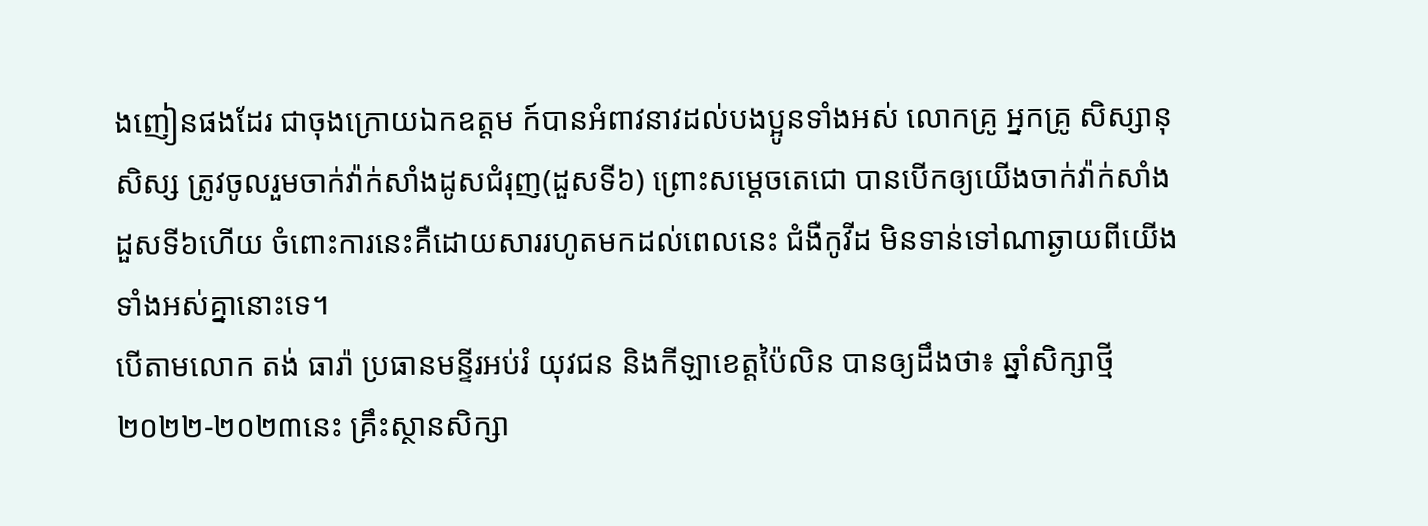ងញៀនផងដែរ ជាចុងក្រោយឯកឧត្តម ក៍បានអំពាវនាវដល់បងប្អូនទាំងអស់ លោកគ្រូ អ្នកគ្រូ សិស្សានុសិស្ស ត្រូវចូលរួមចាក់វ៉ាក់សាំងដូសជំរុញ(ដួសទី៦) ព្រោះសម្តេចតេជោ បានបើកឲ្យយើងចាក់វ៉ាក់សាំងដួសទី៦ហើយ ចំពោះការនេះគឺដោយសាររហូតមកដល់ពេលនេះ ជំងឺកូវីដ មិនទាន់ទៅណាឆ្ងាយពីយើងទាំងអស់គ្នានោះទេ។
បើតាមលោក តង់ ធារ៉ា ប្រធានមន្ទីរអប់រំ យុវជន និងកីឡាខេត្តប៉ៃលិន បានឲ្យដឹងថា៖ ឆ្នាំសិក្សាថ្មី២០២២-២០២៣នេះ គ្រឹះស្ថានសិក្សា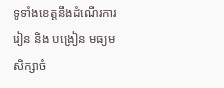ទូទាំងខេត្តនឹងដំណើរការរៀន និង បង្រៀន មធ្យមសិក្សាចំ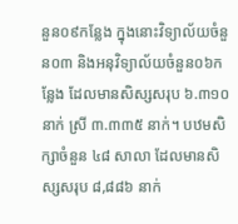នួន០៩កន្លែង ក្នុងនោះវិទ្យាល័យចំនួន០៣ និងអនុវិទ្យាល័យចំនួន០៦កន្លែង ដែលមានសិស្សសរុប ៦.៣១០ នាក់ ស្រី ៣.៣៣៥ នាក់។ បឋមសិក្សាចំនួន ៤៨ សាលា ដែលមានសិស្សសរុប ៨,៨៨៦ នាក់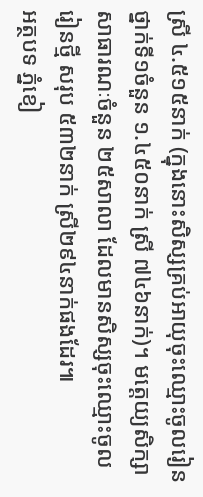ស្រី ៤.៥១៥នាក់ (ក្នុងនោះសិស្សគ្រប់អាយុចុះឈ្មោះចូលរៀនថ្នាក់ទី១ចំនួន ១.៤៥០នាក់ ស្រី ៧៤៦នាក់)។ មត្តេយ្យសិក្សាសាធារណៈចំនួន ២៥សាលា ដែលមានសិស្សចុះឈ្មោះចូលរៀនថ្មី សរុប ៥៣២នាក់ ស្រី២៩៤នាក់ផងដែរ៕
អត្ថបទ ភ្នំខៀ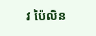វ ប៉ៃលិន